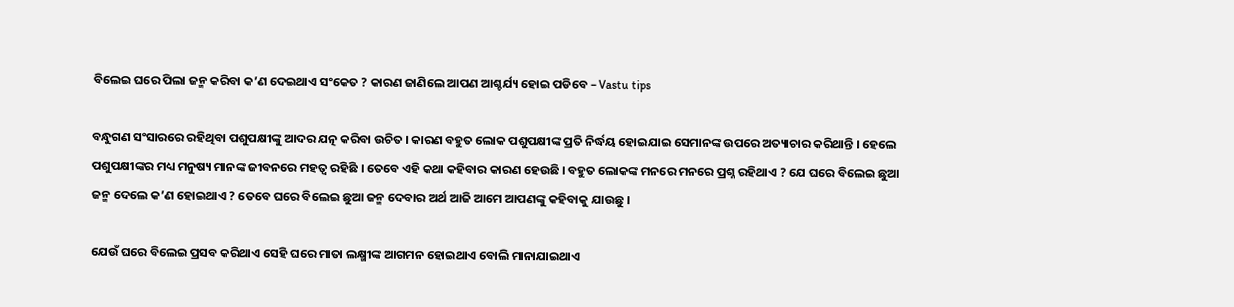ବିଲେଇ ଘରେ ପିଲା ଜନ୍ମ କରିବା କ’ଣ ଦେଇଥାଏ ସଂକେତ ? କାରଣ ଜାଣିଲେ ଆପଣ ଆଶ୍ଚର୍ଯ୍ୟ ହୋଇ ପଡିବେ – Vastu tips

ବନ୍ଧୁଗଣ ସଂସାରରେ ରହିଥିବା ପଶୁପକ୍ଷୀଙ୍କୁ ଆଦର ଯତ୍ନ କରିବା ଉଚିତ । କାରଣ ବହୁତ ଲୋକ ପଶୁପକ୍ଷୀଙ୍କ ପ୍ରତି ନିର୍ଦ୍ଧୟ ହୋଇଯାଇ ସେମାନଙ୍କ ଉପରେ ଅତ୍ୟାଚାର କରିଥାନ୍ତି । ହେଲେ ପଶୁପକ୍ଷୀଙ୍କର ମଧ୍ୟ ମନୁଷ୍ୟ ମାନଙ୍କ ଜୀବନରେ ମହତ୍ଵ ରହିଛି । ତେବେ ଏହି କଥା କହିବାର କାରଣ ହେଉଛି । ବହୁତ ଲୋକଙ୍କ ମନରେ ମନରେ ପ୍ରଶ୍ନ ରହିଥାଏ ? ଯେ ଘରେ ବିଲେଇ ଛୁଆ ଜନ୍ମ ଦେଲେ କ’ଣ ହୋଇଥାଏ ? ତେବେ ଘରେ ବିଲେଇ ଛୁଆ ଜନ୍ମ ଦେବାର ଅର୍ଥ ଆଜି ଆମେ ଆପଣଙ୍କୁ କହିବାକୁ ଯାଉଛୁ ।

ଯେଉଁ ଘରେ ବିଲେଇ ପ୍ରସବ କରିଥାଏ ସେହି ଘରେ ମାତା ଲକ୍ଷ୍ମୀଙ୍କ ଆଗମନ ହୋଇଥାଏ ବୋଲି ମାନାଯାଇଥାଏ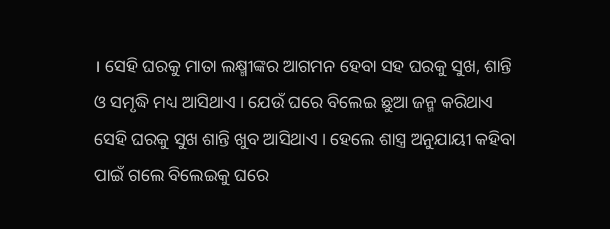। ସେହି ଘରକୁ ମାତା ଲକ୍ଷ୍ମୀଙ୍କର ଆଗମନ ହେବା ସହ ଘରକୁ ସୁଖ, ଶାନ୍ତି ଓ ସମୃଦ୍ଧି ମଧ୍ୟ ଆସିଥାଏ । ଯେଉଁ ଘରେ ବିଲେଇ ଛୁଆ ଜନ୍ମ କରିଥାଏ ସେହି ଘରକୁ ସୁଖ ଶାନ୍ତି ଖୁବ ଆସିଥାଏ । ହେଲେ ଶାସ୍ତ୍ର ଅନୁଯାୟୀ କହିବା ପାଇଁ ଗଲେ ବିଲେଇକୁ ଘରେ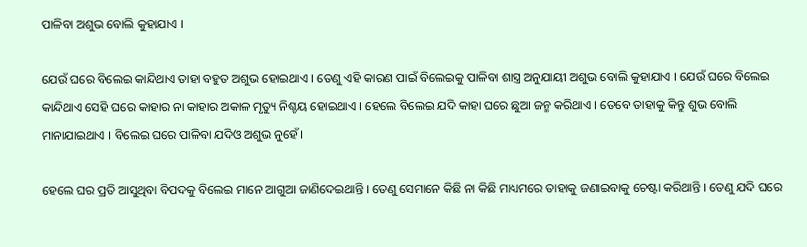ପାଳିବା ଅଶୁଭ ବୋଲି କୁହାଯାଏ ।

ଯେଉଁ ଘରେ ବିଲେଇ କାନ୍ଦିଥାଏ ତାହା ବହୁତ ଅଶୁଭ ହୋଇଥାଏ । ତେଣୁ ଏହି କାରଣ ପାଇଁ ବିଲେଇକୁ ପାଳିବା ଶାସ୍ତ୍ର ଅନୁଯାୟୀ ଅଶୁଭ ବୋଲି କୁହାଯାଏ । ଯେଉଁ ଘରେ ବିଲେଇ କାନ୍ଦିଥାଏ ସେହି ଘରେ କାହାର ନା କାହାର ଅକାଳ ମୃତ୍ୟୁ ନିଶ୍ଚୟ ହୋଇଥାଏ । ହେଲେ ବିଲେଇ ଯଦି କାହା ଘରେ ଛୁଆ ଜନ୍ମ କରିଥାଏ । ତେବେ ତାହାକୁ କିନ୍ତୁ ଶୁଭ ବୋଲି ମାନାଯାଇଥାଏ । ବିଲେଇ ଘରେ ପାଳିବା ଯଦିଓ ଅଶୁଭ ନୁହେଁ।

ହେଲେ ଘର ପ୍ରତି ଆସୁଥିବା ବିପଦକୁ ବିଲେଇ ମାନେ ଆଗୁଆ ଜାଣିଦେଇଥାନ୍ତି । ତେଣୁ ସେମାନେ କିଛି ନା କିଛି ମାଧ୍ୟମରେ ତାହାକୁ ଜଣାଇବାକୁ ଚେଷ୍ଟା କରିଥାନ୍ତି । ତେଣୁ ଯଦି ଘରେ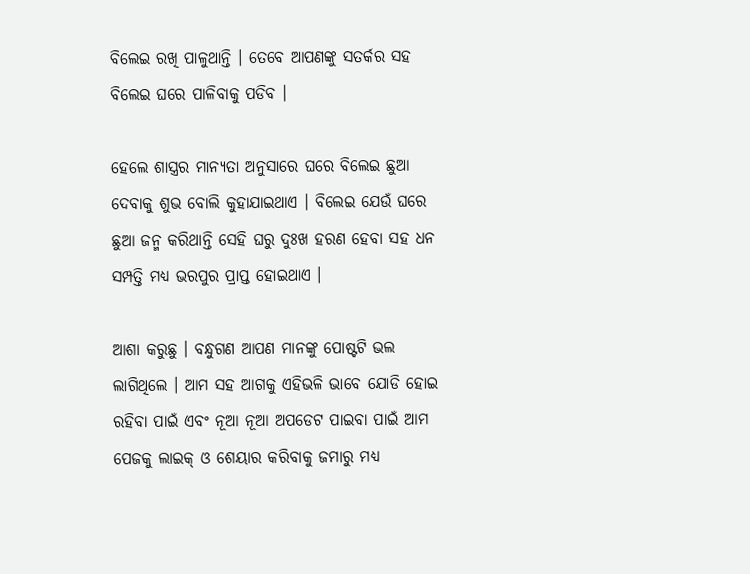ବିଲେଇ ରଖି ପାଳୁଥାନ୍ତି । ତେବେ ଆପଣଙ୍କୁ ସତର୍କର ସହ ବିଲେଇ ଘରେ ପାଳିବାକୁ ପଡିବ ।

ହେଲେ ଶାସ୍ତ୍ରର ମାନ୍ୟତା ଅନୁସାରେ ଘରେ ବିଲେଇ ଛୁଆ ଦେବାକୁ ଶୁଭ ବୋଲି କୁହାଯାଇଥାଏ । ବିଲେଇ ଯେଉଁ ଘରେ ଛୁଆ ଜନ୍ମ କରିଥାନ୍ତି ସେହି ଘରୁ ଦୁଃଖ ହରଣ ହେବା ସହ ଧନ ସମ୍ପତ୍ତି ମଧ୍ୟ ଭରପୁର ପ୍ରାପ୍ତ ହୋଇଥାଏ ।

ଆଶା କରୁଛୁ । ବନ୍ଧୁଗଣ ଆପଣ ମାନଙ୍କୁ ପୋଷ୍ଟଟି ଭଲ ଲାଗିଥିଲେ । ଆମ ସହ ଆଗକୁ ଏହିଭଳି ଭାବେ ଯୋଡି ହୋଇ ରହିବା ପାଇଁ ଏବଂ ନୂଆ ନୂଆ ଅପଡେଟ ପାଇବା ପାଇଁ ଆମ ପେଜକୁ ଲାଇକ୍ ଓ ଶେୟାର କରିବାକୁ ଜମାରୁ ମଧ୍ୟ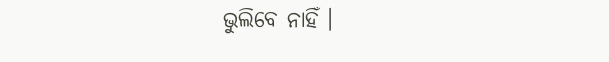ଭୁଲିବେ ନାହିଁ ।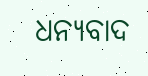ଧନ୍ୟବାଦ